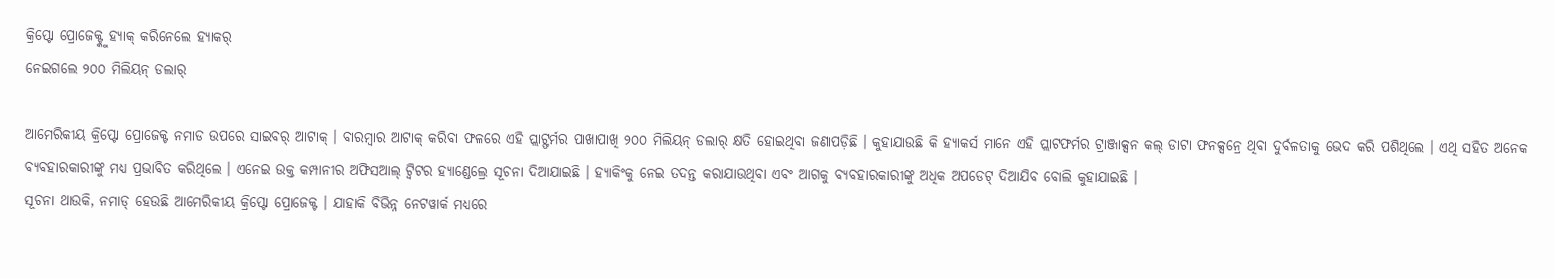କ୍ରିପ୍ଟୋ ପ୍ରୋଜେକ୍ଟ୍କୁ ହ୍ୟାକ୍ କରିନେଲେ ହ୍ୟାକର୍
ନେଇଗଲେ ୨୦୦ ମିଲିୟନ୍ ଡଲାର୍

ଆମେରିକୀୟ କ୍ରିପ୍ଟୋ ପ୍ରୋଜେକ୍ଟ ନମାଡ ଉପରେ ସାଇବର୍ ଆଟାକ୍ । ବାରମ୍ୱାର ଆଟାକ୍ କରିବା ଫଳରେ ଏହି ପ୍ଲାଟ୍ଫର୍ମର ପାଖାପାଖି ୨୦୦ ମିଲିୟନ୍ ଡଲାର୍ କ୍ଷତି ହୋଇଥିବା ଜଣାପଡ଼ିଛି । କୁହାଯାଉଛି କି ହ୍ୟାକର୍ସ ମାନେ ଏହି ପ୍ଲାଟଫର୍ମର ଟ୍ରାଞ୍ଜାକ୍ସନ କଲ୍ ଡାଟା ଫନକ୍ସନ୍ରେ ଥିବା ଦୁର୍ବଳତାକୁ ଭେଦ କରି ପଶିଥିଲେ । ଏଥି ସହିତ ଅନେକ ବ୍ୟବହାରକାରୀଙ୍କୁ ମଧ୍ୟ ପ୍ରଭାବିତ କରିଥିଲେ । ଏନେଇ ଉକ୍ତ କମ୍ପାନୀର ଅଫିସଆଲ୍ ଟ୍ୱିଟର ହ୍ୟାଣ୍ଡେଲ୍ରେ ସୂଚନା ଦିଆଯାଇଛି । ହ୍ୟାକିଂକୁ ନେଇ ତଦନ୍ତ କରାଯାଉଥିବା ଏବଂ ଆଗକୁ ବ୍ୟବହାରକାରୀଙ୍କୁ ଅଧିକ ଅପଡେଟ୍ ଦିଆଯିବ ବୋଲି କୁହାଯାଇଛି ।
ସୂଚନା ଥାଉକି, ନମାଡ୍ ହେଉଛି ଆମେରିକୀୟ କ୍ରିପ୍ଟୋ ପ୍ରୋଜେକ୍ଟ । ଯାହାକି ବିଭିନ୍ନ ନେଟୱାର୍କ ମଧ୍ୟରେ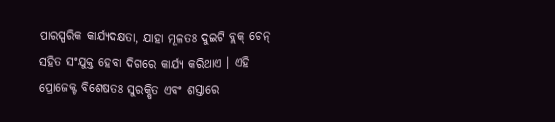ପାରସ୍ପରିକ କାର୍ଯ୍ୟଦକ୍ଷତା, ଯାହା ମୂଳତଃ ଦୁଇଟି ବ୍ଲକ୍ ଚେନ୍ ସହିତ ସଂଯୁକ୍ତ ହେବା ଦିଗରେ କାର୍ଯ୍ୟ କରିଥାଏ । ଏହି ପ୍ରୋଜେକ୍ଟ ବିଶେଷତଃ ସୁରକ୍ଷିତ ଏବଂ ଶସ୍ତାରେ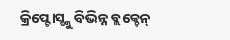କ୍ରିପ୍ଟୋସ୍ଙ୍କୁ ବିଭିନ୍ନ ବ୍ଲକ୍ଚେନ୍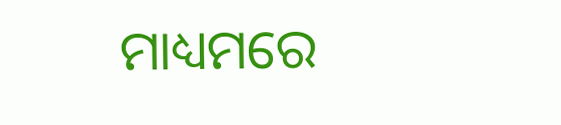ମାଧ୍ୟମରେ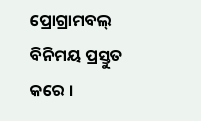ପ୍ରୋଗ୍ରାମବଲ୍ ବିନିମୟ ପ୍ରସ୍ତୁତ କରେ ।